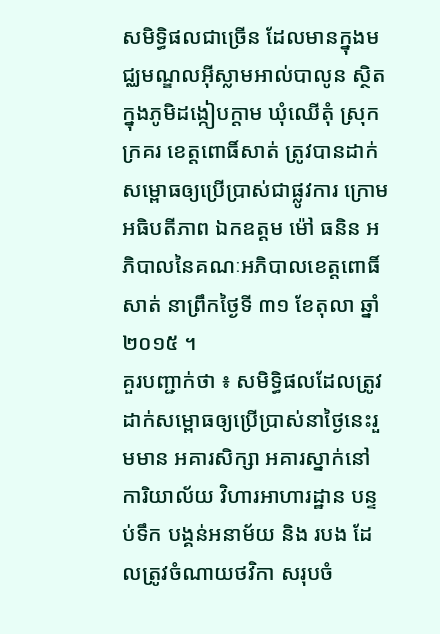សមិទ្ធិផលជាច្រើន ដែលមានក្នុងមជ្ឈមណ្ឌលអ៊ីស្លាមអាល់បាលូន ស្ថិតក្នុងភូមិដង្កៀបក្តាម ឃុំឈើតុំ ស្រុកក្រគរ ខេត្តពោធិ៍សាត់ ត្រូវបានដាក់សម្ពោធឲ្យប្រើប្រាស់ជាផ្លូវការ ក្រោមអធិបតីភាព ឯកឧត្តម ម៉ៅ ធនិន អភិបាលនៃគណៈអភិបាលខេត្តពោធិ៍សាត់ នាព្រឹកថ្ងៃទី ៣១ ខែតុលា ឆ្នាំ ២០១៥ ។
គួរបញ្ជាក់ថា ៖ សមិទ្ធិផលដែលត្រូវដាក់សម្ពោធឲ្យប្រើប្រាស់នាថ្ងៃនេះរួមមាន អគារសិក្សា អគារស្នាក់នៅ ការិយាល័យ វិហារអាហារដ្ឋាន បន្ទប់ទឹក បង្គន់អនាម័យ និង របង ដែលត្រូវចំណាយថវិកា សរុបចំ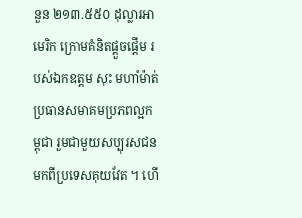នួន ២១៣.៥៥០ ដុល្លារអាមេរិក ក្រោមគំនិតផ្តួចផ្តើម របស់ឯកឧត្តម សុះ មហាំម៉ាត់ ប្រធានសមាគមប្រភពល្អកម្ពុជា រួមជាមួយសប្បុរសជនមកពីប្រទេសគុយវែត ។ ហើ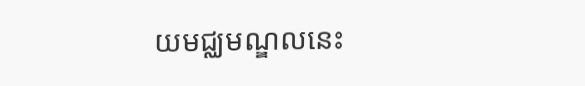យមជ្ឈមណ្ឌលនេះ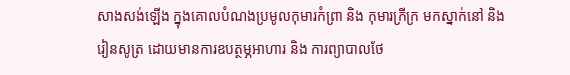សាងសង់ឡើង ក្នុងគោលបំណងប្រមូលកុមារកំព្រា និង កុមារក្រីក្រ មកស្នាក់នៅ និង រៀនសូត្រ ដោយមានការឧបត្ថម្ភអាហារ និង ការព្យាបាលថែ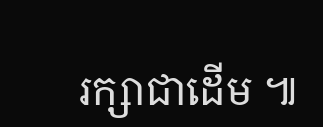រក្សាជាដើម ៕